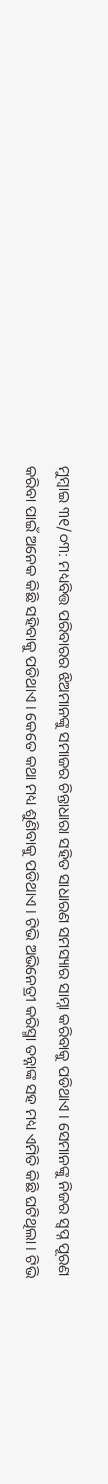ମୁମ୍ବାଇ ୩୧/୦୩: ମଧ୍ୟବିତ୍ତ ପରିବାରର ଝିଅମାନଙ୍କୁ ସମାଜର ଚିନ୍ତାଧାରା ସହିତ ସାଧାରଣ ସମସ୍ୟାର ସାମ୍ନା କରିବାକୁ ପଡିଥାଏ । ସେମାନଙ୍କୁ ନିଜର ସ୍ୱପ୍ନ ପୂରଣ କରିବା ପାଇଁ ଅନେକ କିଛି ସହିବାକୁ ପଡିଥାଏ । କେତେ କଥା ମଧ୍ୟ ଶୁଣିବାକୁ ପଡିଥାଏ । ଟିଭି ଅଭିନେତ୍ରୀ କରିସ୍ମା ତନ୍ନାଙ୍କ ସହ ମଧ୍ୟ ଏମିତି କିଛି ଘଟିଥିଲା । ଟିଭି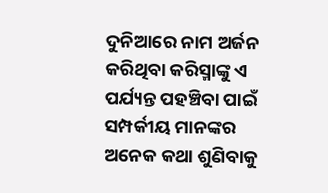ଦୁନିଆରେ ନାମ ଅର୍ଜନ କରିଥିବା କରିସ୍ମାଙ୍କୁ ଏ ପର୍ଯ୍ୟନ୍ତ ପହଞ୍ଚିବା ପାଇଁ ସମ୍ପର୍କୀୟ ମାନଙ୍କର ଅନେକ କଥା ଶୁଣିବାକୁ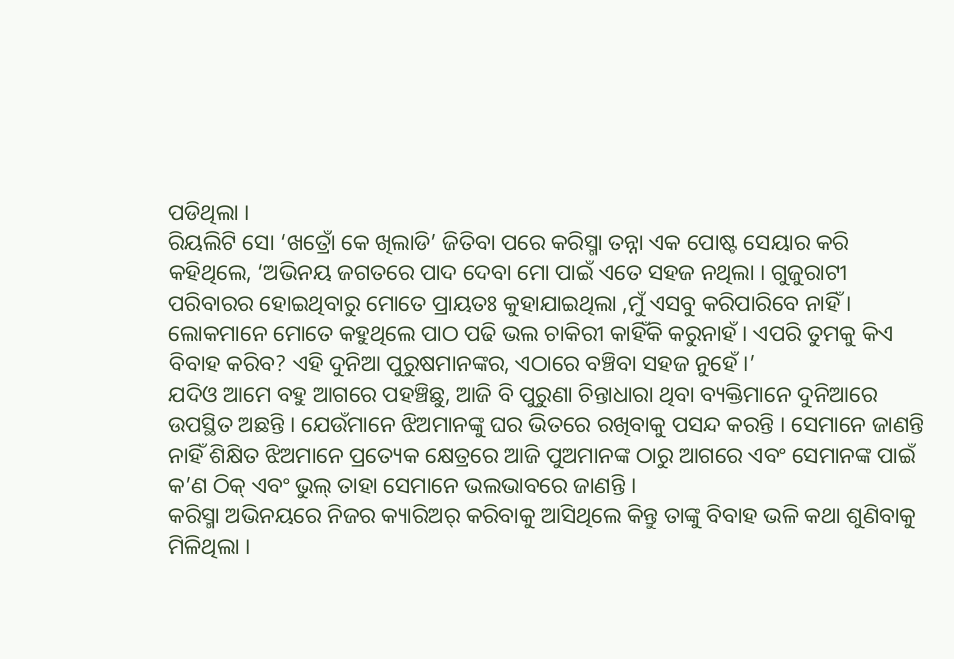ପଡିଥିଲା ।
ରିୟଲିଟି ସୋ ‘ଖତ୍ରୋଁ କେ ଖିଲାଡି’ ଜିତିବା ପରେ କରିସ୍ମା ତନ୍ନା ଏକ ପୋଷ୍ଟ ସେୟାର କରି କହିଥିଲେ, ‘ଅଭିନୟ ଜଗତରେ ପାଦ ଦେବା ମୋ ପାଇଁ ଏତେ ସହଜ ନଥିଲା । ଗୁଜୁରାଟୀ ପରିବାରର ହୋଇଥିବାରୁ ମୋତେ ପ୍ରାୟତଃ କୁହାଯାଇଥିଲା ,ମୁଁ ଏସବୁ କରିପାରିବେ ନାହିଁ । ଲୋକମାନେ ମୋତେ କହୁଥିଲେ ପାଠ ପଢି ଭଲ ଚାକିରୀ କାହିଁକି କରୁନାହଁ । ଏପରି ତୁମକୁ କିଏ ବିବାହ କରିବ? ଏହି ଦୁନିଆ ପୁରୁଷମାନଙ୍କର, ଏଠାରେ ବଞ୍ଚିବା ସହଜ ନୁହେଁ ।’
ଯଦିଓ ଆମେ ବହୁ ଆଗରେ ପହଞ୍ଚିଛୁ, ଆଜି ବି ପୁରୁଣା ଚିନ୍ତାଧାରା ଥିବା ବ୍ୟକ୍ତିମାନେ ଦୁନିଆରେ ଉପସ୍ଥିତ ଅଛନ୍ତି । ଯେଉଁମାନେ ଝିଅମାନଙ୍କୁ ଘର ଭିତରେ ରଖିବାକୁ ପସନ୍ଦ କରନ୍ତି । ସେମାନେ ଜାଣନ୍ତି ନାହିଁ ଶିକ୍ଷିତ ଝିଅମାନେ ପ୍ରତ୍ୟେକ କ୍ଷେତ୍ରରେ ଆଜି ପୁଅମାନଙ୍କ ଠାରୁ ଆଗରେ ଏବଂ ସେମାନଙ୍କ ପାଇଁ କ’ଣ ଠିକ୍ ଏବଂ ଭୁଲ୍ ତାହା ସେମାନେ ଭଲଭାବରେ ଜାଣନ୍ତି ।
କରିସ୍ମା ଅଭିନୟରେ ନିଜର କ୍ୟାରିଅର୍ କରିବାକୁ ଆସିଥିଲେ କିନ୍ତୁ ତାଙ୍କୁ ବିବାହ ଭଳି କଥା ଶୁଣିବାକୁ ମିଳିଥିଲା ।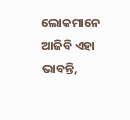ଲୋକମାନେ ଆଜିବି ଏହା ଭାବନ୍ତି,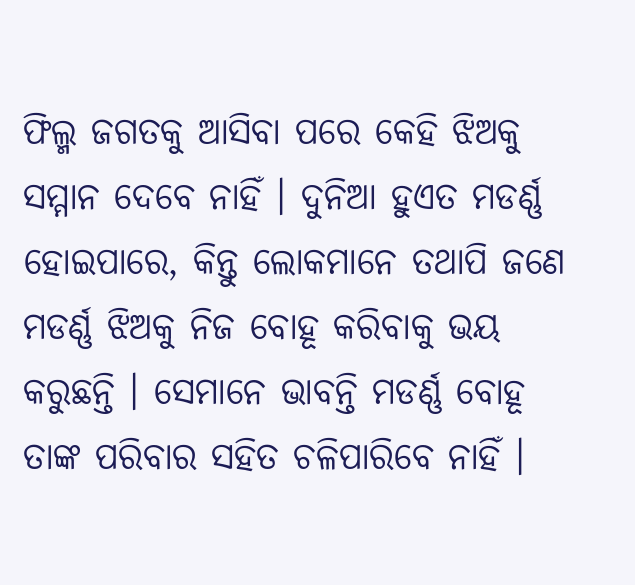ଫିଲ୍ମ ଜଗତକୁ ଆସିବା ପରେ କେହି ଝିଅକୁ ସମ୍ମାନ ଦେବେ ନାହିଁ । ଦୁନିଆ ହୁଏତ ମଡର୍ଣ୍ଣ ହୋଇପାରେ, କିନ୍ତୁ ଲୋକମାନେ ତଥାପି ଜଣେ ମଡର୍ଣ୍ଣ ଝିଅକୁ ନିଜ ବୋହୂ କରିବାକୁ ଭୟ କରୁଛନ୍ତି । ସେମାନେ ଭାବନ୍ତି ମଡର୍ଣ୍ଣ ବୋହୂ ତାଙ୍କ ପରିବାର ସହିତ ଚଳିପାରିବେ ନାହିଁ ।